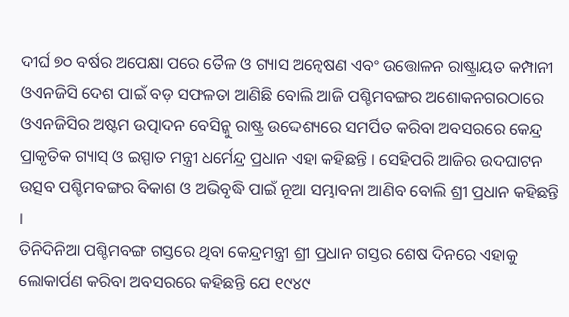ଦୀର୍ଘ ୭୦ ବର୍ଷର ଅପେକ୍ଷା ପରେ ତୈଳ ଓ ଗ୍ୟାସ ଅନ୍ୱେଷଣ ଏବଂ ଉତ୍ତୋଳନ ରାଷ୍ଟ୍ରାୟତ କମ୍ପାନୀ ଓଏନଜିସି ଦେଶ ପାଇଁ ବଡ଼ ସଫଳତା ଆଣିଛି ବୋଲି ଆଜି ପଶ୍ଚିମବଙ୍ଗର ଅଶୋକନଗରଠାରେ ଓଏନଜିସିର ଅଷ୍ଟମ ଉତ୍ପାଦନ ବେସିନ୍କୁ ରାଷ୍ଟ୍ର ଉଦ୍ଦେଶ୍ୟରେ ସମର୍ପିତ କରିବା ଅବସରରେ କେନ୍ଦ୍ର ପ୍ରାକୃତିକ ଗ୍ୟାସ୍ ଓ ଇସ୍ପାତ ମନ୍ତ୍ରୀ ଧର୍ମେନ୍ଦ୍ର ପ୍ରଧାନ ଏହା କହିଛନ୍ତି । ସେହିପରି ଆଜିର ଉଦଘାଟନ ଉତ୍ସବ ପଶ୍ଚିମବଙ୍ଗର ବିକାଶ ଓ ଅଭିବୃଦ୍ଧି ପାଇଁ ନୂଆ ସମ୍ଭାବନା ଆଣିବ ବୋଲି ଶ୍ରୀ ପ୍ରଧାନ କହିଛନ୍ତି ।
ତିନିଦିନିଆ ପଶ୍ଚିମବଙ୍ଗ ଗସ୍ତରେ ଥିବା କେନ୍ଦ୍ରମନ୍ତ୍ରୀ ଶ୍ରୀ ପ୍ରଧାନ ଗସ୍ତର ଶେଷ ଦିନରେ ଏହାକୁ ଲୋକାର୍ପଣ କରିବା ଅବସରରେ କହିଛନ୍ତି ଯେ ୧୯୪୯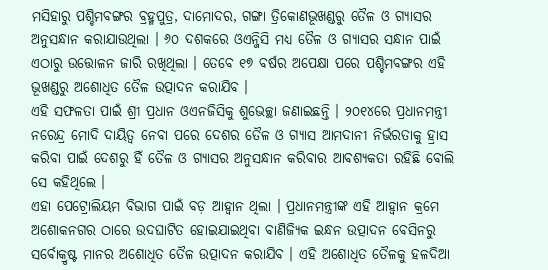ମସିହାରୁ ପଶ୍ଚିମବଙ୍ଗର ବ୍ରହ୍ମପୁତ୍ର, ଦାମୋଦର, ଗଙ୍ଗା ତ୍ରିକୋଣଭୂଖଣ୍ଡରୁ ତୈଳ ଓ ଗ୍ୟାସର ଅନୁସନ୍ଧାନ କରାଯାଉଥିଲା । ୬୦ ଦଶକରେ ଓଏନ୍ଜିସି ମଧ୍ୟ ତୈଳ ଓ ଗ୍ୟାସର ସନ୍ଧାନ ପାଇଁ ଏଠାରୁ ଉତ୍ତୋଳନ ଜାରି ରଖିଥିଲା । ତେବେ ୧୭ ବର୍ଷର ଅପେକ୍ଷା ପରେ ପଶ୍ଚିମବଙ୍ଗର ଏହି ଭୂଖଣ୍ଡରୁ ଅଶୋଧିତ ତୈଳ ଉତ୍ପାଦନ କରାଯିବ ।
ଏହି ସଫଳତା ପାଇଁ ଶ୍ରୀ ପ୍ରଧାନ ଓଏନଜିସିକୁ ଶୁଭେଚ୍ଛା ଜଣାଇଛନ୍ତି । ୨୦୧୪ରେ ପ୍ରଧାନମନ୍ତ୍ରୀ ନରେନ୍ଦ୍ର ମୋଦି ଦାୟିତ୍ୱ ନେବା ପରେ ଦେଶର ତୈଳ ଓ ଗ୍ୟାସ ଆମଦାନୀ ନିର୍ଭରତାକୁ ହ୍ରାସ କରିବା ପାଇଁ ଦେଶରୁ ହିଁ ତୈଳ ଓ ଗ୍ୟାସର ଅନୁସନ୍ଧାନ କରିବାର ଆବଶ୍ୟକତା ରହିଛି ବୋଲି ସେ କହିଥିଲେ ।
ଏହା ପେଟ୍ରୋଲିୟମ ବିଭାଗ ପାଇଁ ବଡ଼ ଆହ୍ୱାନ ଥିଲା । ପ୍ରଧାନମନ୍ତ୍ରୀଙ୍କ ଏହି ଆହ୍ୱାନ କ୍ରମେ ଅଶୋକନଗର ଠାରେ ଉଦଘାଟିତ ହୋଇଯାଇଥିବା ବାଣିଜ୍ୟିକ ଇନ୍ଧନ ଉତ୍ପାଦନ ବେସିନରୁ ସର୍ବୋକ୍ରୃଷ୍ଟ ମାନର ଅଶୋଧିତ ତୈଳ ଉତ୍ପାଦନ କରାଯିବ । ଏହି ଅଶୋଧିତ ତୈଳକୁ ହଳଦିଆ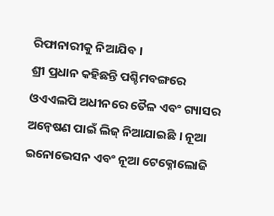ରିଫାନାରୀକୁ ନିଆଯିବ ।
ଶ୍ରୀ ପ୍ରଧାନ କହିଛନ୍ତି ପଶ୍ଚିମବଙ୍ଗରେ ଓଏଏଲପି ଅଧୀନରେ ତୈଳ ଏବଂ ଗ୍ୟାସର ଅନ୍ୱେଷଣ ପାଇଁ ଲିଜ୍ ନିଆଯାଇଛି । ନୂଆ ଇନୋଭେସନ ଏବଂ ନୂଆ ଟେକ୍ନୋଲୋଜି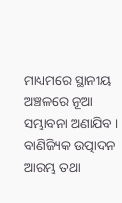ମାଧ୍ୟମରେ ସ୍ଥାନୀୟ ଅଞ୍ଚଳରେ ନୂଆ ସମ୍ଭାବନା ଅଣାଯିବ । ବାଣିଜ୍ୟିକ ଉତ୍ପାଦନ ଆରମ୍ଭ ତଥା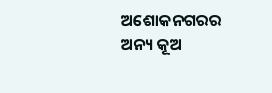ଅଶୋକନଗରର ଅନ୍ୟ କୂଅ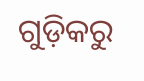ଗୁଡ଼ିକରୁ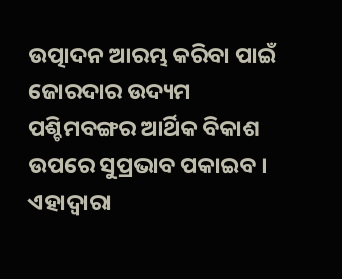ଉତ୍ପାଦନ ଆରମ୍ଭ କରିବା ପାଇଁ ଜୋରଦାର ଉଦ୍ୟମ ପଶ୍ଚିମବଙ୍ଗର ଆର୍ଥିକ ବିକାଶ ଉପରେ ସୁପ୍ରଭାବ ପକାଇବ । ଏହାଦ୍ୱାରା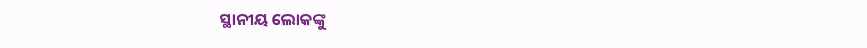ସ୍ଥାନୀୟ ଲୋକଙ୍କୁ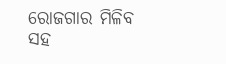ରୋଜଗାର ମିଳିବ ସହ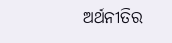ଅର୍ଥନୀତିର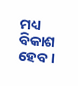ମଧ୍ୟ ବିକାଶ ହେବ ।